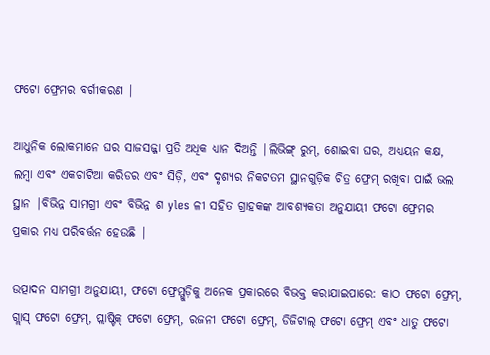ଫଟୋ ଫ୍ରେମର ବର୍ଗୀକରଣ |

ଆଧୁନିକ ଲୋକମାନେ ଘର ସାଜସଜ୍ଜା ପ୍ରତି ଅଧିକ ଧ୍ୟାନ ଦିଅନ୍ତି |ଲିଭିଙ୍ଗ୍ ରୁମ୍, ଶୋଇବା ଘର, ଅଧ୍ୟୟନ କକ୍ଷ, ଲମ୍ବା ଏବଂ ଏକଚାଟିଆ କରିଡର ଏବଂ ସିଡ଼ି, ଏବଂ ଦୃଶ୍ୟର ନିକଟତମ ସ୍ଥାନଗୁଡ଼ିକ ଚିତ୍ର ଫ୍ରେମ୍ ରଖିବା ପାଇଁ ଭଲ ସ୍ଥାନ |ବିଭିନ୍ନ ସାମଗ୍ରୀ ଏବଂ ବିଭିନ୍ନ ଶ yles ଳୀ ସହିତ ଗ୍ରାହକଙ୍କ ଆବଶ୍ୟକତା ଅନୁଯାୟୀ ଫଟୋ ଫ୍ରେମର ପ୍ରକାର ମଧ୍ୟ ପରିବର୍ତ୍ତନ ହେଉଛି |

ଉତ୍ପାଦନ ସାମଗ୍ରୀ ଅନୁଯାୟୀ, ଫଟୋ ଫ୍ରେମ୍ଗୁଡ଼ିକୁ ଅନେକ ପ୍ରକାରରେ ବିଭକ୍ତ କରାଯାଇପାରେ: କାଠ ଫଟୋ ଫ୍ରେମ୍, ଗ୍ଲାସ୍ ଫଟୋ ଫ୍ରେମ୍, ପ୍ଲାଷ୍ଟିକ୍ ଫଟୋ ଫ୍ରେମ୍, ରଜନୀ ଫଟୋ ଫ୍ରେମ୍, ଡିଜିଟାଲ୍ ଫଟୋ ଫ୍ରେମ୍ ଏବଂ ଧାତୁ ଫଟୋ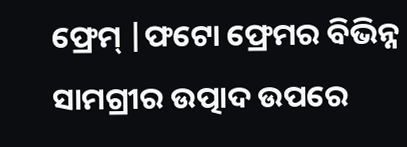ଫ୍ରେମ୍ |ଫଟୋ ଫ୍ରେମର ବିଭିନ୍ନ ସାମଗ୍ରୀର ଉତ୍ପାଦ ଉପରେ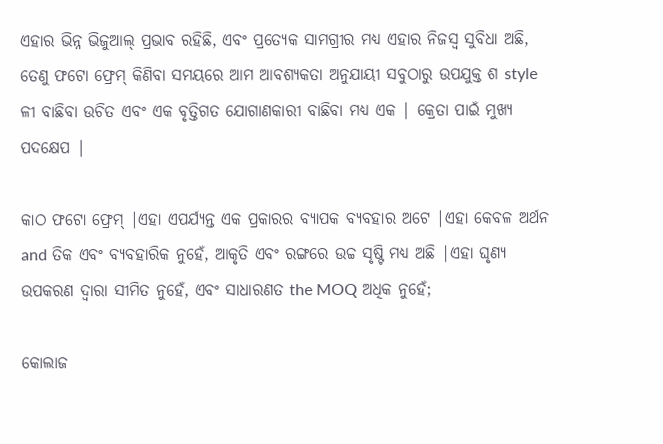ଏହାର ଭିନ୍ନ ଭିଜୁଆଲ୍ ପ୍ରଭାବ ରହିଛି, ଏବଂ ପ୍ରତ୍ୟେକ ସାମଗ୍ରୀର ମଧ୍ୟ ଏହାର ନିଜସ୍ୱ ସୁବିଧା ଅଛି, ତେଣୁ ଫଟୋ ଫ୍ରେମ୍ କିଣିବା ସମୟରେ ଆମ ଆବଶ୍ୟକତା ଅନୁଯାୟୀ ସବୁଠାରୁ ଉପଯୁକ୍ତ ଶ style ଳୀ ବାଛିବା ଉଚିତ ଏବଂ ଏକ ବୃତ୍ତିଗତ ଯୋଗାଣକାରୀ ବାଛିବା ମଧ୍ୟ ଏକ | କ୍ରେତା ପାଇଁ ମୁଖ୍ୟ ପଦକ୍ଷେପ |

କାଠ ଫଟୋ ଫ୍ରେମ୍ |ଏହା ଏପର୍ଯ୍ୟନ୍ତ ଏକ ପ୍ରକାରର ବ୍ୟାପକ ବ୍ୟବହାର ଅଟେ |ଏହା କେବଳ ଅର୍ଥନ and ତିକ ଏବଂ ବ୍ୟବହାରିକ ନୁହେଁ, ଆକୃତି ଏବଂ ରଙ୍ଗରେ ଉଚ୍ଚ ସୃଷ୍ଟି ମଧ୍ୟ ଅଛି |ଏହା ଘୃଣ୍ୟ ଉପକରଣ ଦ୍ୱାରା ସୀମିତ ନୁହେଁ, ଏବଂ ସାଧାରଣତ the MOQ ଅଧିକ ନୁହେଁ;

କୋଲାଜ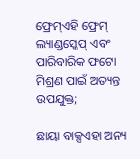ଫ୍ରେମ୍ଏହି ଫ୍ରେମ୍ ଲ୍ୟାଣ୍ଡସ୍କେପ୍ ଏବଂ ପାରିବାରିକ ଫଟୋ ମିଶ୍ରଣ ପାଇଁ ଅତ୍ୟନ୍ତ ଉପଯୁକ୍ତ;

ଛାୟା ବାକ୍ସଏହା ଅନ୍ୟ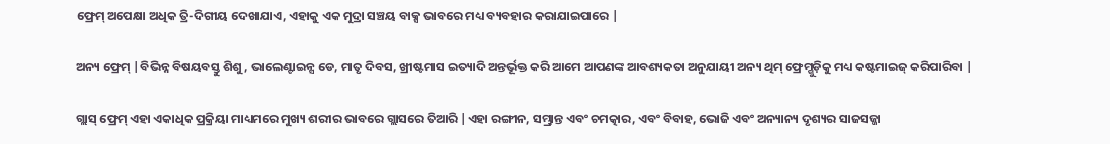ଫ୍ରେମ୍ ଅପେକ୍ଷା ଅଧିକ ତ୍ରି-ଦିଗୀୟ ଦେଖାଯାଏ, ଏହାକୁ ଏକ ମୁଦ୍ରା ସଞ୍ଚୟ ବାକ୍ସ ଭାବରେ ମଧ୍ୟ ବ୍ୟବହାର କରାଯାଇପାରେ |

ଅନ୍ୟ ଫ୍ରେମ୍ |ବିଭିନ୍ନ ବିଷୟବସ୍ତୁ ଶିଶୁ, ଭାଲେଣ୍ଟାଇନ୍ସ ଡେ, ମାତୃ ଦିବସ, ଖ୍ରୀଷ୍ଟମାସ ଇତ୍ୟାଦି ଅନ୍ତର୍ଭୂକ୍ତ କରି ଆମେ ଆପଣଙ୍କ ଆବଶ୍ୟକତା ଅନୁଯାୟୀ ଅନ୍ୟ ଥିମ୍ ଫ୍ରେମ୍ଗୁଡ଼ିକୁ ମଧ୍ୟ କଷ୍ଟମାଇଜ୍ କରିପାରିବା |

ଗ୍ଲାସ୍ ଫ୍ରେମ୍ ଏହା ଏକାଧିକ ପ୍ରକ୍ରିୟା ମାଧ୍ୟମରେ ମୁଖ୍ୟ ଶରୀର ଭାବରେ ଗ୍ଲାସରେ ତିଆରି |ଏହା ରଙ୍ଗୀନ, ସମ୍ଭ୍ରାନ୍ତ ଏବଂ ଚମତ୍କାର, ଏବଂ ବିବାହ, ଭୋଜି ଏବଂ ଅନ୍ୟାନ୍ୟ ଦୃଶ୍ୟର ସାଜସଜ୍ଜା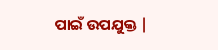ପାଇଁ ଉପଯୁକ୍ତ |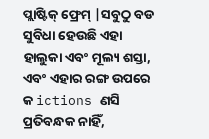ପ୍ଲାଷ୍ଟିକ୍ ଫ୍ରେମ୍ |ସବୁଠୁ ବଡ ସୁବିଧା ହେଉଛି ଏହା ହାଲୁକା ଏବଂ ମୂଲ୍ୟ ଶସ୍ତା, ଏବଂ ଏହାର ରଙ୍ଗ ଉପରେ କ ictions ଣସି ପ୍ରତିବନ୍ଧକ ନାହିଁ,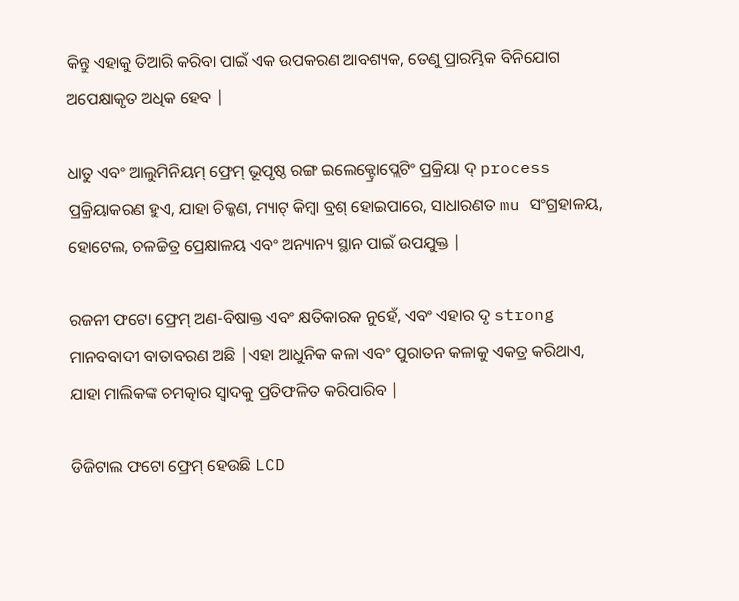କିନ୍ତୁ ଏହାକୁ ତିଆରି କରିବା ପାଇଁ ଏକ ଉପକରଣ ଆବଶ୍ୟକ, ତେଣୁ ପ୍ରାରମ୍ଭିକ ବିନିଯୋଗ ଅପେକ୍ଷାକୃତ ଅଧିକ ହେବ |

ଧାତୁ ଏବଂ ଆଲୁମିନିୟମ୍ ଫ୍ରେମ୍ ଭୂପୃଷ୍ଠ ରଙ୍ଗ ଇଲେକ୍ଟ୍ରୋପ୍ଲେଟିଂ ପ୍ରକ୍ରିୟା ଦ୍ process ପ୍ରକ୍ରିୟାକରଣ ହୁଏ, ଯାହା ଚିକ୍କଣ, ମ୍ୟାଟ୍ କିମ୍ବା ବ୍ରଶ୍ ହୋଇପାରେ, ସାଧାରଣତ mu ସଂଗ୍ରହାଳୟ, ହୋଟେଲ, ଚଳଚ୍ଚିତ୍ର ପ୍ରେକ୍ଷାଳୟ ଏବଂ ଅନ୍ୟାନ୍ୟ ସ୍ଥାନ ପାଇଁ ଉପଯୁକ୍ତ |

ରଜନୀ ଫଟୋ ଫ୍ରେମ୍ ଅଣ-ବିଷାକ୍ତ ଏବଂ କ୍ଷତିକାରକ ନୁହେଁ, ଏବଂ ଏହାର ଦୃ strong ମାନବବାଦୀ ବାତାବରଣ ଅଛି |ଏହା ଆଧୁନିକ କଳା ଏବଂ ପୁରାତନ କଳାକୁ ଏକତ୍ର କରିଥାଏ, ଯାହା ମାଲିକଙ୍କ ଚମତ୍କାର ସ୍ୱାଦକୁ ପ୍ରତିଫଳିତ କରିପାରିବ |

ଡିଜିଟାଲ ଫଟୋ ଫ୍ରେମ୍ ହେଉଛି LCD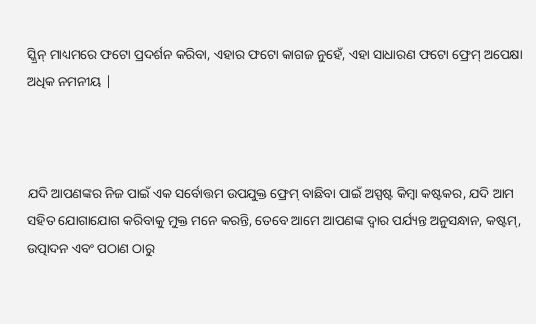ସ୍କ୍ରିନ୍ ମାଧ୍ୟମରେ ଫଟୋ ପ୍ରଦର୍ଶନ କରିବା, ଏହାର ଫଟୋ କାଗଜ ନୁହେଁ, ଏହା ସାଧାରଣ ଫଟୋ ଫ୍ରେମ୍ ଅପେକ୍ଷା ଅଧିକ ନମନୀୟ |



ଯଦି ଆପଣଙ୍କର ନିଜ ପାଇଁ ଏକ ସର୍ବୋତ୍ତମ ଉପଯୁକ୍ତ ଫ୍ରେମ୍ ବାଛିବା ପାଇଁ ଅସ୍ପଷ୍ଟ କିମ୍ବା କଷ୍ଟକର, ଯଦି ଆମ ସହିତ ଯୋଗାଯୋଗ କରିବାକୁ ମୁକ୍ତ ମନେ କରନ୍ତି, ତେବେ ଆମେ ଆପଣଙ୍କ ଦ୍ୱାର ପର୍ଯ୍ୟନ୍ତ ଅନୁସନ୍ଧାନ, କଷ୍ଟମ୍, ଉତ୍ପାଦନ ଏବଂ ପଠାଣ ଠାରୁ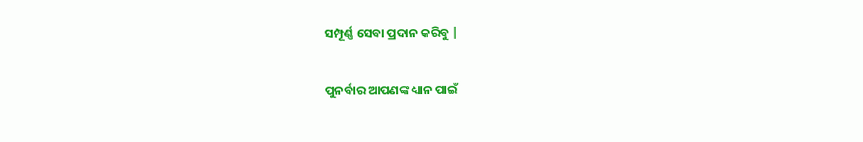ସମ୍ପୂର୍ଣ୍ଣ ସେବା ପ୍ରଦାନ କରିବୁ |

ପୁନର୍ବାର ଆପଣଙ୍କ ଧ୍ୟାନ ପାଇଁ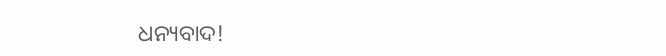ଧନ୍ୟବାଦ!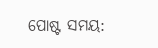ପୋଷ୍ଟ ସମୟ: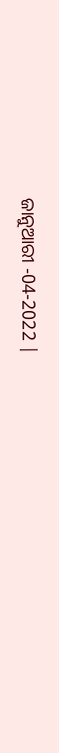ଜାନୁଆରୀ -04-2022 |